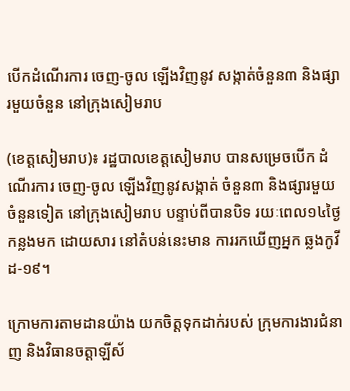បើកដំណើរការ ចេញ-ចូល ឡើងវិញនូវ សង្កាត់ចំនួន៣ និងផ្សារមួយចំនួន នៅក្រុងសៀមរាប

(ខេត្តសៀមរាប)៖ រដ្ឋបាលខេត្តសៀមរាប បានសម្រេចបើក ដំណើរការ ចេញ-ចូល ឡើងវិញនូវសង្កាត់ ចំនួន៣ និងផ្សារមួយចំនួនទៀត នៅក្រុងសៀមរាប បន្ទាប់ពីបានបិទ រយៈពេល១៤ថ្ងៃកន្លងមក ដោយសារ នៅតំបន់នេះមាន ការរកឃើញអ្នក ឆ្លងកូវីដ-១៩។

ក្រោមការតាមដានយ៉ាង យកចិត្តទុកដាក់របស់ ក្រុមការងារជំនាញ និងវិធានចត្តាឡីស័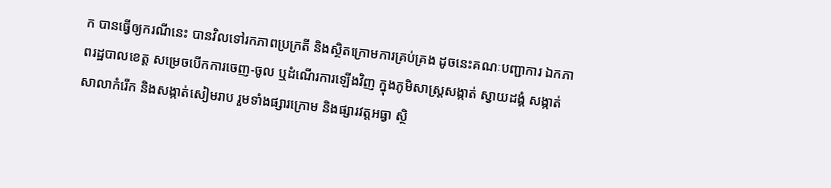ក បានធ្វើឲ្យករណីនេះ បានវិលទៅរកភាពប្រក្រតី និងស្ថិតក្រោមការគ្រប់គ្រង ដូចនេះគណៈបញ្ជាការ ឯកភាពរដ្ឋបាលខេត្ត សម្រេចបើកការចេញ-ចូល ឬដំណើរការឡើងវិញ ក្នុងភូមិសាស្រ្តសង្កាត់ ស្វាយដង្គំ សង្កាត់សាលាកំរើក និងសង្កាត់សៀមរាប រួមទាំងផ្សារក្រោម និងផ្សារវត្តអធ្វា ស្ថិ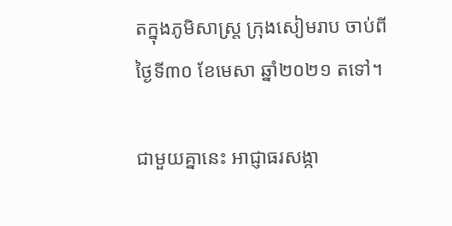តក្នុងភូមិសាស្រ្ត ក្រុងសៀមរាប ចាប់ពីថ្ងៃទី៣០ ខែមេសា ឆ្នាំ២០២១ តទៅ។

ជាមួយគ្នានេះ អាជ្ញាធរសង្កា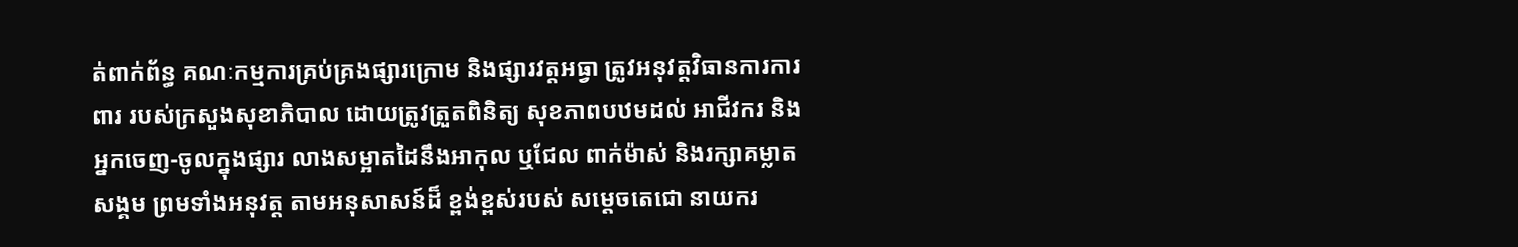ត់ពាក់ព័ន្ធ គណៈកម្មការគ្រប់គ្រងផ្សារក្រោម និងផ្សារវត្តអធ្វា ត្រូវអនុវត្តវិធានការការពារ របស់ក្រសួងសុខាភិបាល ដោយត្រូវត្រួតពិនិត្យ សុខភាពបឋមដល់ អាជីវករ និងអ្នកចេញ-ចូលក្នុងផ្សារ លាងសម្អាតដៃនឹងអាកុល ឬជែល ពាក់ម៉ាស់ និងរក្សាគម្លាតសង្គម ព្រមទាំងអនុវត្ត តាមអនុសាសន៍ដ៏ ខ្ពង់ខ្ពស់របស់ សម្តេចតេជោ នាយករ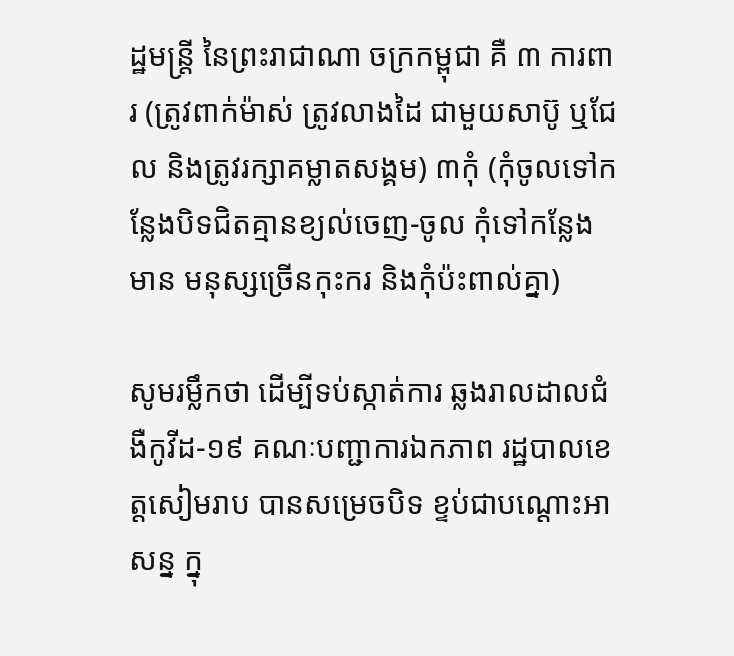ដ្ឋមន្ត្រី នៃព្រះរាជាណា ចក្រកម្ពុជា គឺ ៣ ការពារ (ត្រូវពាក់ម៉ាស់ ត្រូវលាងដៃ ជាមួយសាប៊ូ ឬជែល និងត្រូវរក្សាគម្លាតសង្គម) ៣កុំ (កុំចូលទៅកន្លែងបិទជិតគ្មានខ្យល់ចេញ-ចូល កុំទៅកន្លែងមាន មនុស្សច្រើនកុះករ និងកុំប៉ះពាល់គ្នា)

សូមរម្លឹកថា ដើម្បីទប់ស្កាត់ការ ឆ្លងរាលដាលជំងឺកូវីដ-១៩ គណៈបញ្ជាការឯកភាព រដ្ឋបាលខេត្តសៀមរាប បានសម្រេចបិទ ខ្ទប់ជាបណ្ដោះអាសន្ន ក្នុ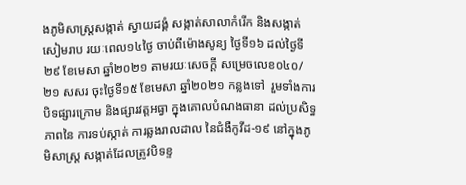ងភូមិសាស្រ្តសង្កាត់ ស្វាយដង្គំ សង្កាត់សាលាកំរើក និងសង្កាត់សៀមរាប រយៈពេល១៤ថ្ងៃ ចាប់ពីម៉ោងសូន្យ ថ្ងៃទី១៦ ដល់ថ្ងៃទី២៩ ខែមេសា ឆ្នាំ២០២១ តាមរយៈសេចក្តី សម្រេចលេខ០៤០/២១ សសរ ចុះថ្ងៃទី១៥ ខែមេសា ឆ្នាំ២០២១ កន្លងទៅ  រួមទាំងការបិទផ្សារក្រោម និងផ្សារវត្តអធ្វា ក្នុងគោលបំណងធានា ដល់ប្រសិទ្ធភាពនៃ ការទប់ស្កាត់ ការឆ្លងរាលដាល នៃជំងឺកូវីដ-១៩ នៅក្នុងភូមិសាស្រ្ត សង្កាត់ដែលត្រូវបិទខ្ទ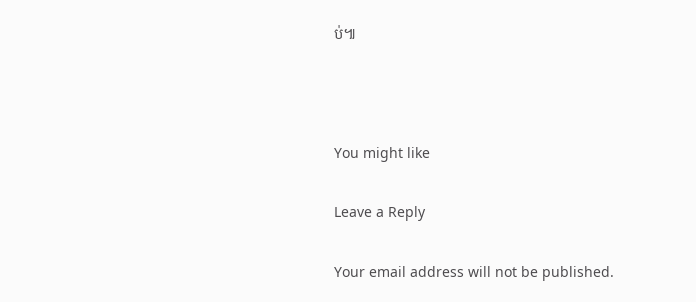ប់៕



You might like

Leave a Reply

Your email address will not be published.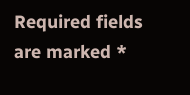Required fields are marked *